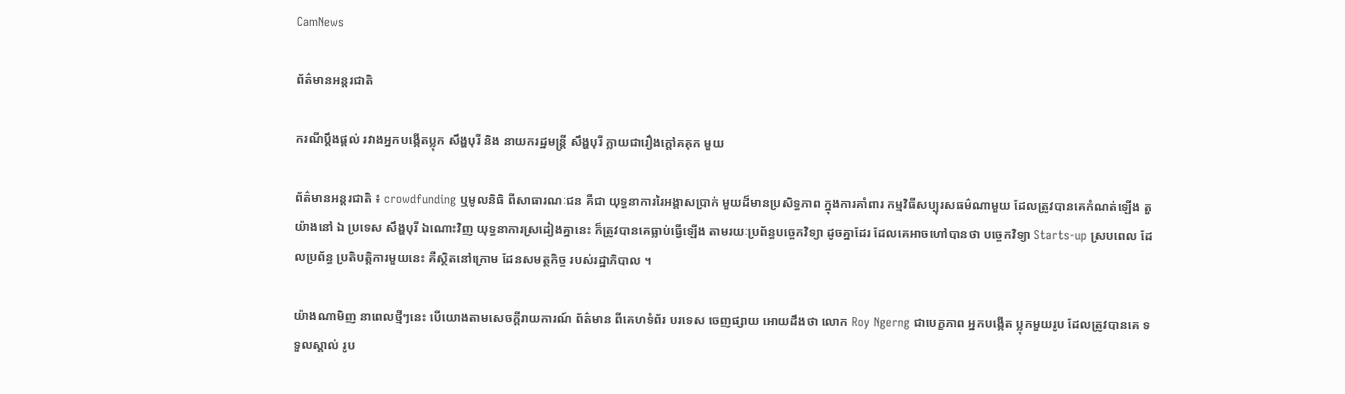CamNews

ព័ត៌មានអន្តរជាតិ

ករណីប្តឹងផ្តល់ រវាងអ្នកបង្កើតប្លុក សឹង្ហបុរី និង នាយករដ្ឋមន្រ្តី សឹង្ហបុរី ក្លាយជារឿងក្តៅគគុក មួយ

ព័ត៌មានអន្តរជាតិ ៖ crowdfunding ឬមូលនិធិ ពីសាធារណៈជន គឺជា យុទ្ធនាការរៃអង្គាសប្រាក់ មួយដ៏មានប្រសិទ្ធភាព ក្នុងការគាំពារ កម្មវិធីសប្បុរសធម៌ណាមួយ ដែលត្រូវបានគេកំណត់ឡើង តួយ៉ាងនៅ ឯ ប្រទេស សឹង្ហបុរី ឯណោះវិញ យុទ្ធនាការស្រដៀងគ្នានេះ ក៏ត្រូវបានគេធ្លាប់ធ្វើឡើង តាមរយៈប្រព័ន្ធបច្ចេកវិទ្យា ដូចគ្នាដែរ ដែលគេអាចហៅបានថា បច្ចេកវិទ្យា Starts-up ស្របពេល ដែលប្រព័ន្ធ ប្រតិបត្តិការមួយនេះ គឺស្ថិតនៅក្រោម ដែនសមត្ថកិច្ច របស់រដ្ឋាភិបាល ។

យ៉ាងណាមិញ នាពេលថ្មីៗនេះ បើយោងតាមសេចក្តីរាយការណ៍ ព័ត៌មាន ពីគេហទំព័រ បរទេស ចេញផ្សាយ អោយដឹងថា លោក Roy Ngerng ជាបេក្ខភាព អ្នកបង្កើត ប្លុកមួយរូប ដែលត្រូវបានគេ ទទួលស្គាល់ រូប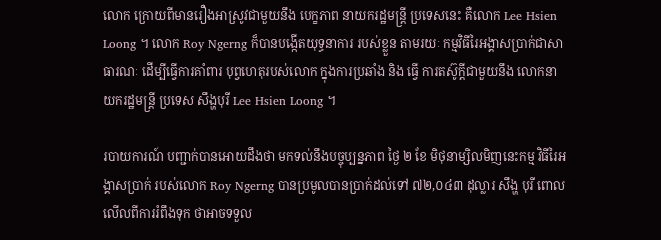លោក ក្រោយពីមានរឿងអាស្រូវជាមួយនឹង បេក្ខភាព នាយករដ្ឋមន្រ្តី ប្រទេសនេះ គឺលោក Lee Hsien Loong ។ លោក Roy Ngerng ក៏បានបង្កើតយុទ្ធនាការ របស់ខ្លួន តាមរយៈ កម្មវិធីរៃអង្គាសប្រាក់ជាសាធារណៈ ដើម្បីធ្វើការគាំពារ បុព្វហេតុរបស់លោក ក្នុងការប្រឆាំង និង ធ្វើ ការតស៊ូក្តីជាមួយនឹង លោកនាយករដ្ឋមន្រ្តី ប្រទេស សឹង្ហបុរី Lee Hsien Loong ។

របាយការណ៍ បញ្ជាក់បានអោយដឹងថា មកទល់នឹងបច្ចុប្បន្នភាព ថ្ងៃ ២ ខែ មិថុនាម្សិលមិញនេះកម្ម វិធីរៃអង្គាសប្រាក់ របស់លោក Roy Ngerng បានប្រមូលបានប្រាក់ដល់ទៅ ៧២,០៤៣ ដុល្លារ សឹង្ហ បុរី ពោលលើលពីការរំពឹងទុក ថាអាចទទួល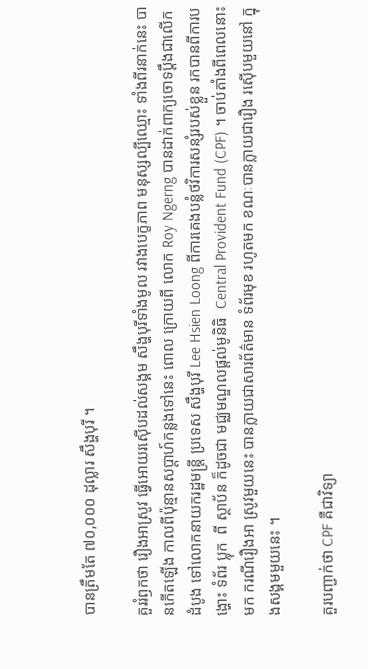បានត្រឹមតែ ៧០,០០០ ដុល្លារ សឹង្ហបុរី ។

គួររំឭកថា រឿងអាស្រូវ ធ្វើអោយរស៊ើបដល់សង្គម សឹង្ហបុរីទាំងមូល រវាងបេក្ខភាព មនុស្សល្បីឈ្មោះ ទាំងពីរនាក់នេះ បានកើតឡើង កាលពីប៉ុន្មានសប្តាហ៍កន្លងទៅនេះ ពោល ក្រោយពី លោក Roy Ngerng បានដាក់ពាក្យចោទប្តឹងជាលើក ដំបូង ទៅលោកនាយករដ្ឋមន្រ្តី ប្រទេស សឹង្ហបុរី Lee Hsien Loong ពីការគេងបន្លំថវិការសន្សំរបស់ខ្លួន រកបានពីការបង្ហោះ ទំព័រ ប្លុក  ពី ស្ថាប័ន ក៏ដូចជា មជ្ឈមណ្ឌលផ្តល់មូនិធិ  Central Provident Fund (CPF) ។ ចាប់តាំងពីពេលនោះមក ករណីរឿងអា ស្រូវមួយនេះ បានក្លាយជាសារព័ត៌មាន ទំព័រមុខ រហូតមក ខណៈបានក្លាយជារឿង រស៊ើបមួយនៅ ក្នុងសង្គមមួយនេះ ។

គួរបញ្ជាក់ថា CPF គឺជាវិទ្យា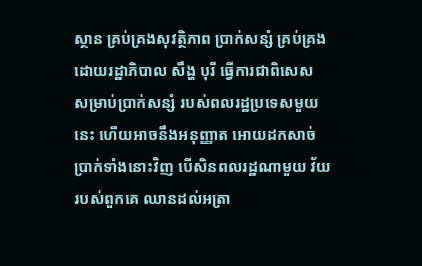ស្ថាន គ្រប់គ្រងសុវត្ថិភាព ប្រាក់សន្សំ គ្រប់គ្រង ដោយរដ្ឋាភិបាល សឹង្ហ បុរី ធ្វើការជាពិសេស សម្រាប់ប្រាក់សន្សំ របស់ពលរដ្ឋប្រទេសមួយនេះ ហើយអាចនឹងអនុញ្ញាត អោយដកសាច់ប្រាក់ទាំងនោះវិញ បើសិនពលរដ្ឋណាមួយ វ័យរបស់ពួកគេ ឈានដល់អត្រា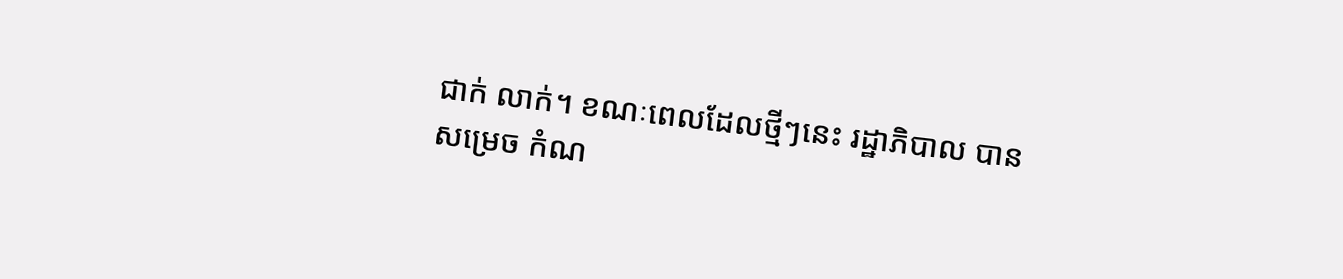ជាក់ លាក់។ ខណៈពេលដែលថ្មីៗនេះ រដ្ឋាភិបាល បានសម្រេច កំណ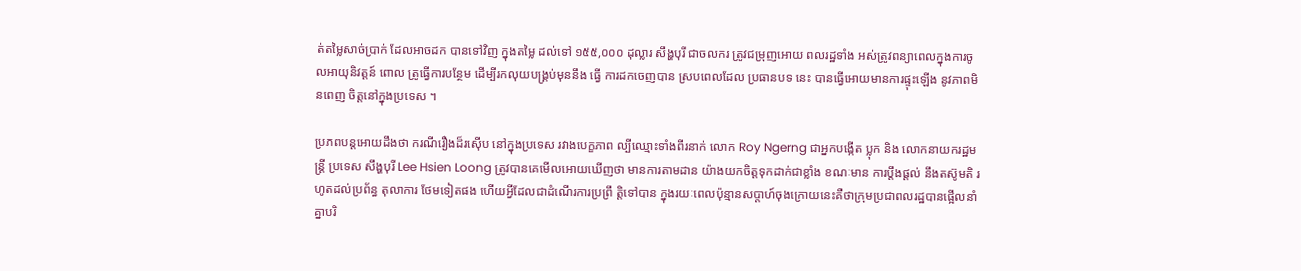ត់តម្លៃសាច់ប្រាក់ ដែលអាចដក បានទៅវិញ ក្នុងតម្លៃ ដល់ទៅ ១៥៥,០០០ ដុល្លារ សឹង្ហបុរី ជាចលករ ត្រូវជម្រុញអោយ ពលរដ្ឋទាំង អស់ត្រូវពន្យាពេលក្នុងការចូលអាយុនិវត្តន៍ ពោល ត្រូធ្វើការបន្ថែម ដើម្បីរកលុយបង្គ្រប់មុននឹង ធ្វើ ការដកចេញបាន ស្របពេលដែល ប្រធានបទ នេះ បានធ្វើអោយមានការផ្ទុះឡើង នូវភាពមិនពេញ ចិត្តនៅក្នុងប្រទេស ។

ប្រភពបន្តអោយដឹងថា ករណីរឿងដ៏រស៊ើប នៅក្នុងប្រទេស រវាងបេក្ខភាព ល្បីឈ្មោះទាំងពីរនាក់ លោក Roy Ngerng ជាអ្នកបង្កើត ប្លុក និង លោកនាយករដ្ឋមន្រ្តី ប្រទេស សឹង្ហបុរី Lee Hsien Loong ត្រូវបានគេមើលអោយឃើញថា មានការតាមដាន យ៉ាងយកចិត្តទុកដាក់ជាខ្លាំង ខណៈមាន ការប្តឹងផ្តល់ នឹងតស៊ូមតិ រហូតដល់ប្រព័ន្ធ តុលាការ ថែមទៀតផង ហើយអ្វីដែលជាដំណើរការប្រព្រឹ ត្តិទៅបាន ក្នុងរយៈពេលប៉ុន្មានសប្តាហ៍ចុងក្រោយនេះគឺថាក្រុមប្រជាពលរដ្ឋបានផ្អើលនាំគ្នាបរិ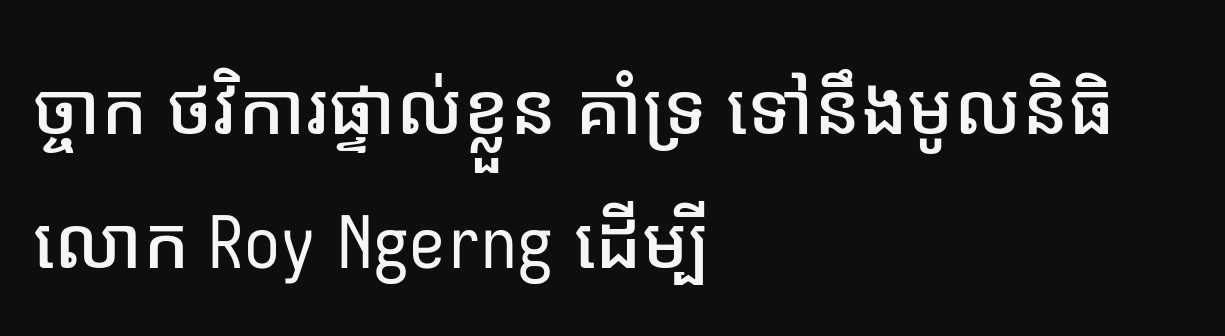ច្ចាក ថវិការផ្ទាល់ខ្លួន គាំទ្រ ទៅនឹងមូលនិធិ លោក Roy Ngerng ដើម្បី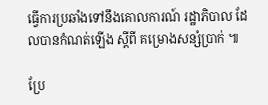ធ្វើការប្រឆាំងទៅនឹងគោលការណ៍ រដ្ឋាភិបាល ដែលបានកំណត់ឡើង ស្តីពី គម្រោងសន្សំប្រាក់ ៕

ប្រែ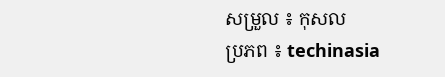សម្រួល ៖ កុសល
ប្រភព ៖ techinasia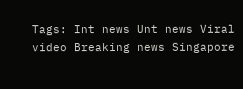Tags: Int news Unt news Viral video Breaking news Singapore